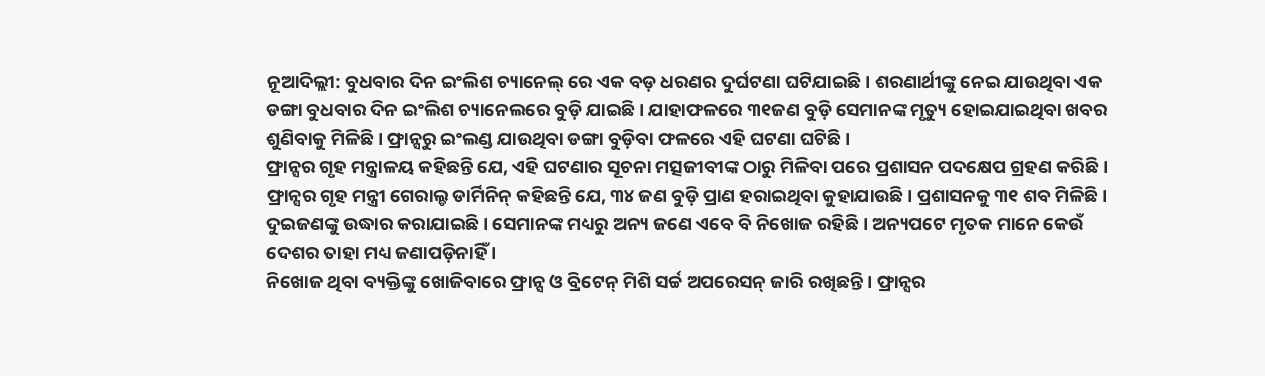ନୂଆଦିଲ୍ଲୀ: ବୁଧବାର ଦିନ ଇଂଲିଶ ଚ୍ୟାନେଲ୍ ରେ ଏକ ବଡ଼ ଧରଣର ଦୁର୍ଘଟଣା ଘଟିଯାଇଛି । ଶରଣାର୍ଥୀଙ୍କୁ ନେଇ ଯାଉଥିବା ଏକ ଡଙ୍ଗା ବୁଧବାର ଦିନ ଇଂଲିଶ ଚ୍ୟାନେଲରେ ବୁଡ଼ି ଯାଇଛି । ଯାହାଫଳରେ ୩୧ଜଣ ବୁଡ଼ି ସେମାନଙ୍କ ମୃତ୍ୟୁ ହୋଇଯାଇଥିବା ଖବର ଶୁଣିବାକୁ ମିଳିଛି । ଫ୍ରାନ୍ସରୁ ଇଂଲଣ୍ଡ ଯାଉଥିବା ଡଙ୍ଗା ବୁଡ଼ିବା ଫଳରେ ଏହି ଘଟଣା ଘଟିଛି ।
ଫ୍ରାନ୍ସର ଗୃହ ମନ୍ତ୍ରାଳୟ କହିଛନ୍ତି ଯେ, ଏହି ଘଟଣାର ସୂଚନା ମତ୍ସଜୀବୀଙ୍କ ଠାରୁ ମିଳିବା ପରେ ପ୍ରଶାସନ ପଦକ୍ଷେପ ଗ୍ରହଣ କରିଛି । ଫ୍ରାନ୍ସର ଗୃହ ମନ୍ତ୍ରୀ ଗେରାଲ୍ଡ ଡାର୍ମିନିନ୍ କହିଛନ୍ତି ଯେ, ୩୪ ଜଣ ବୁଡ଼ି ପ୍ରାଣ ହରାଇଥିବା କୁହାଯାଉଛି । ପ୍ରଶାସନକୁ ୩୧ ଶବ ମିଳିଛି । ଦୁଇଜଣଙ୍କୁ ଉଦ୍ଧାର କରାଯାଇଛି । ସେମାନଙ୍କ ମଧ୍ୟରୁ ଅନ୍ୟ ଜଣେ ଏବେ ବି ନିଖୋଜ ରହିଛି । ଅନ୍ୟପଟେ ମୃତକ ମାନେ କେଉଁ ଦେଶର ତାହା ମଧ୍ୟ ଜଣାପଡ଼ିନାହିଁ ।
ନିଖୋଜ ଥିବା ବ୍ୟକ୍ତିଙ୍କୁ ଖୋଜିବାରେ ଫ୍ରାନ୍ସ ଓ ବ୍ରିଟେନ୍ ମିଶି ସର୍ଚ୍ଚ ଅପରେସନ୍ ଜାରି ରଖିଛନ୍ତି । ଫ୍ରାନ୍ସର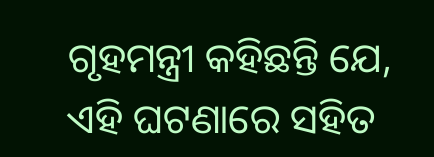ଗୃହମନ୍ତ୍ରୀ କହିଛନ୍ତି ଯେ, ଏହି ଘଟଣାରେ ସହିତ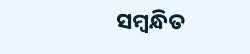ସମ୍ବନ୍ଧିତ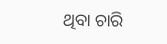ଥିବା ଚାରି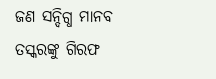ଜଣ ସନ୍ଦିଗ୍ଧ ମାନବ ତସ୍କରଙ୍କୁ ଗିରଫ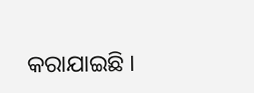କରାଯାଇଛି ।